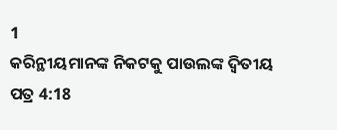1
କରିନ୍ଥୀୟମାନଙ୍କ ନିକଟକୁ ପାଉଲଙ୍କ ଦ୍ୱିତୀୟ ପତ୍ର 4:18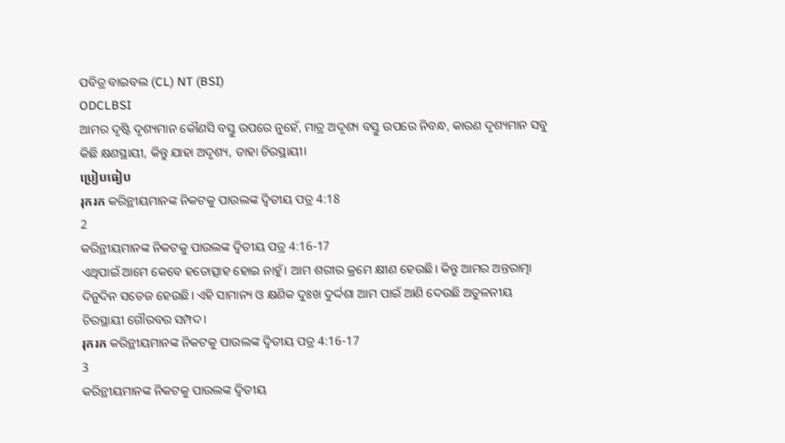ପବିତ୍ର ବାଇବଲ (CL) NT (BSI)
ODCLBSI
ଆମର ଦୃଷ୍ଟି ଦୃଶ୍ୟମାନ କୌଣସି ବସ୍ତୁ ଉପରେ ନୁହେଁ, ମାତ୍ର ଅଦୃଶ୍ୟ ବସ୍ତୁ ଉପରେ ନିବନ୍ଧ, କାରଣ ଦୃଶ୍ୟମାନ ସବୁ କିଛି କ୍ଷଣସ୍ଥାୟୀ, କିନ୍ତୁ ଯାହା ଅଦୃଶ୍ୟ, ତାହା ଚିରସ୍ଥାୟୀ।
ប្រៀបធៀប
រុករក କରିନ୍ଥୀୟମାନଙ୍କ ନିକଟକୁ ପାଉଲଙ୍କ ଦ୍ୱିତୀୟ ପତ୍ର 4:18
2
କରିନ୍ଥୀୟମାନଙ୍କ ନିକଟକୁ ପାଉଲଙ୍କ ଦ୍ୱିତୀୟ ପତ୍ର 4:16-17
ଏଥିପାଇଁ ଆମେ କେବେ ହତୋତ୍ସାହ ହୋଇ ନାହୁଁ। ଆମ ଶରୀର କ୍ରମେ କ୍ଷୀଣ ହେଉଛି। କିନ୍ତୁ ଆମର ଅନ୍ତରାତ୍ମା ଦିନୁଦିନ ସତେଜ ହେଉଛି। ଏହି ସାମାନ୍ୟ ଓ କ୍ଷଣିକ ଦୁଃଖ ଦୁର୍ଦ୍ଦଶା ଆମ ପାଇଁ ଆଣି ଦେଉଛି ଅତୁଳନୀୟ ଚିରସ୍ଥାୟୀ ଗୌରବର ସମ୍ପଦ।
រុករក କରିନ୍ଥୀୟମାନଙ୍କ ନିକଟକୁ ପାଉଲଙ୍କ ଦ୍ୱିତୀୟ ପତ୍ର 4:16-17
3
କରିନ୍ଥୀୟମାନଙ୍କ ନିକଟକୁ ପାଉଲଙ୍କ ଦ୍ୱିତୀୟ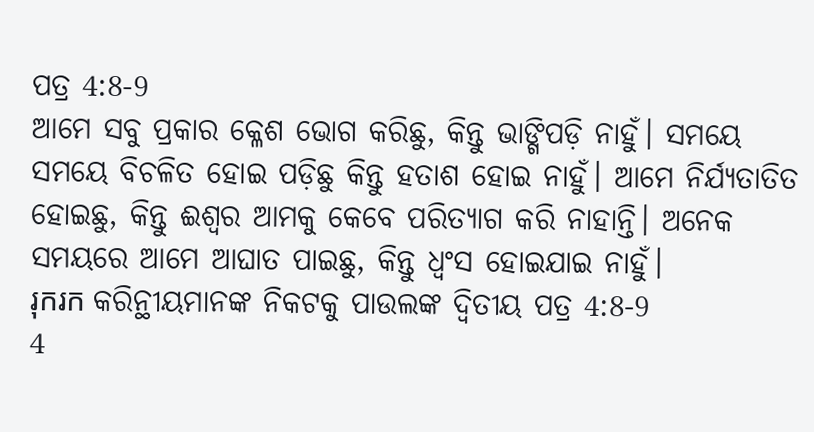ପତ୍ର 4:8-9
ଆମେ ସବୁ ପ୍ରକାର କ୍ଳେଶ ଭୋଗ କରିଛୁ, କିନ୍ତୁ ଭାଙ୍ଗିପଡ଼ି ନାହୁଁ। ସମୟେ ସମୟେ ବିଚଳିତ ହୋଇ ପଡ଼ିଛୁ କିନ୍ତୁ ହତାଶ ହୋଇ ନାହୁଁ। ଆମେ ନିର୍ଯ୍ୟତାତିତ ହୋଇଛୁ, କିନ୍ତୁ ଈଶ୍ୱର ଆମକୁ କେବେ ପରିତ୍ୟାଗ କରି ନାହାନ୍ତି। ଅନେକ ସମୟରେ ଆମେ ଆଘାତ ପାଇଛୁ, କିନ୍ତୁ ଧ୍ୱଂସ ହୋଇଯାଇ ନାହୁଁ।
រុករក କରିନ୍ଥୀୟମାନଙ୍କ ନିକଟକୁ ପାଉଲଙ୍କ ଦ୍ୱିତୀୟ ପତ୍ର 4:8-9
4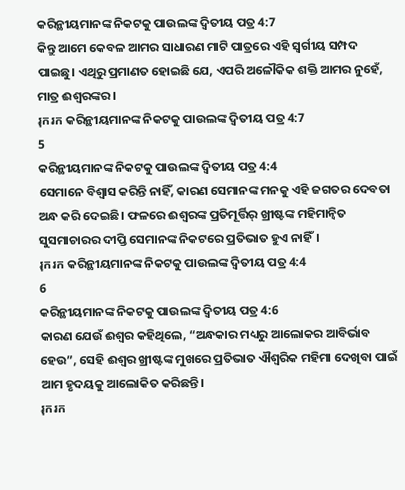କରିନ୍ଥୀୟମାନଙ୍କ ନିକଟକୁ ପାଉଲଙ୍କ ଦ୍ୱିତୀୟ ପତ୍ର 4:7
କିନ୍ତୁ ଆମେ କେବଳ ଆମର ସାଧାରଣ ମାଟି ପାତ୍ରରେ ଏହି ସ୍ୱର୍ଗୀୟ ସମ୍ପଦ ପାଇଛୁ। ଏଥିରୁ ପ୍ରମାଣତ ହୋଇଛି ଯେ, ଏପରି ଅଳୌକିକ ଶକ୍ତି ଆମର ନୁହେଁ, ମାତ୍ର ଈଶ୍ୱରଙ୍କର।
រុករក କରିନ୍ଥୀୟମାନଙ୍କ ନିକଟକୁ ପାଉଲଙ୍କ ଦ୍ୱିତୀୟ ପତ୍ର 4:7
5
କରିନ୍ଥୀୟମାନଙ୍କ ନିକଟକୁ ପାଉଲଙ୍କ ଦ୍ୱିତୀୟ ପତ୍ର 4:4
ସେମାନେ ବିଶ୍ୱାସ କରିନ୍ତି ନାହିଁ, କାରଣ ସେମାନଙ୍କ ମନକୁ ଏହି ଜଗତର ଦେବତା ଅନ୍ଧ କରି ଦେଇଛି। ଫଳରେ ଈଶ୍ୱରଙ୍କ ପ୍ରତିମୂର୍ତ୍ତିର୍ ଖ୍ରୀଷ୍ଟଙ୍କ ମହିମାନ୍ୱିତ ସୁସମାଚାରର ଦୀପ୍ତି ସେମାନଙ୍କ ନିକଟରେ ପ୍ରତିଭାତ ହୁଏ ନାହିଁ।
រុករក କରିନ୍ଥୀୟମାନଙ୍କ ନିକଟକୁ ପାଉଲଙ୍କ ଦ୍ୱିତୀୟ ପତ୍ର 4:4
6
କରିନ୍ଥୀୟମାନଙ୍କ ନିକଟକୁ ପାଉଲଙ୍କ ଦ୍ୱିତୀୟ ପତ୍ର 4:6
କାରଣ ଯେଉଁ ଈଶ୍ୱର କହିଥିଲେ, “ଅନ୍ଧକାର ମଧ୍ୟରୁ ଆଲୋକର ଆବିର୍ଭାବ ହେଉ”, ସେହି ଈଶ୍ୱର ଖ୍ରୀଷ୍ଟଙ୍କ ମୁଖରେ ପ୍ରତିଭାତ ଐଶ୍ୱରିକ ମହିମା ଦେଖିବା ପାଇଁ ଆମ ହୃଦୟକୁ ଆଲୋକିତ କରିଛନ୍ତି।
រុករក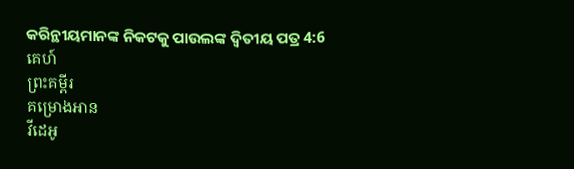କରିନ୍ଥୀୟମାନଙ୍କ ନିକଟକୁ ପାଉଲଙ୍କ ଦ୍ୱିତୀୟ ପତ୍ର 4:6
គេហ៍
ព្រះគម្ពីរ
គម្រោងអាន
វីដេអូ